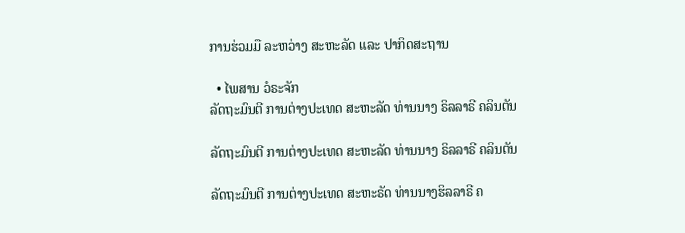ການຮ່ວມມື ລະຫວ່າງ ສະຫະລັດ ແລະ ປາກິດສະຖານ

  • ໄພສານ ວໍຣະຈັກ
ລັດຖະມົນຕີ ການຕ່າງປະເທດ ສະຫະລັດ ທ່ານນາງ ຣິລລາຣີ ຄລິນຕັນ

ລັດຖະມົນຕີ ການຕ່າງປະເທດ ສະຫະລັດ ທ່ານນາງ ຣິລລາຣີ ຄລິນຕັນ

ລັດຖະມົນຕີ ການຕ່າງປະເທດ ສະຫະຣັດ ທ່ານນາງຮິລລາຣີ ຄ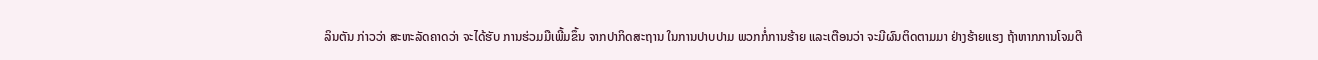ລິນຕັນ ກ່າວວ່າ ສະຫະລັດຄາດວ່າ ຈະໄດ້ຮັບ ການຮ່ວມມືເພີ້ມຂຶ້ນ ຈາກປາກິດສະຖານ ໃນການປາບປາມ ພວກກໍ່ການຮ້າຍ ແລະເຕືອນວ່າ ຈະມີຜົນຕິດຕາມມາ ຢ່າງຮ້າຍແຮງ ຖ້າຫາກການໂຈມຕີ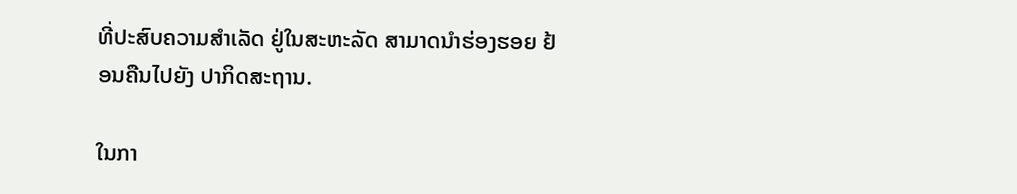ທີ່ປະສົບຄວາມສຳເລັດ ຢູ່ໃນສະຫະລັດ ສາມາດນຳຮ່ອງຮອຍ ຢ້ອນຄືນໄປຍັງ ປາກິດສະຖານ.

ໃນກາ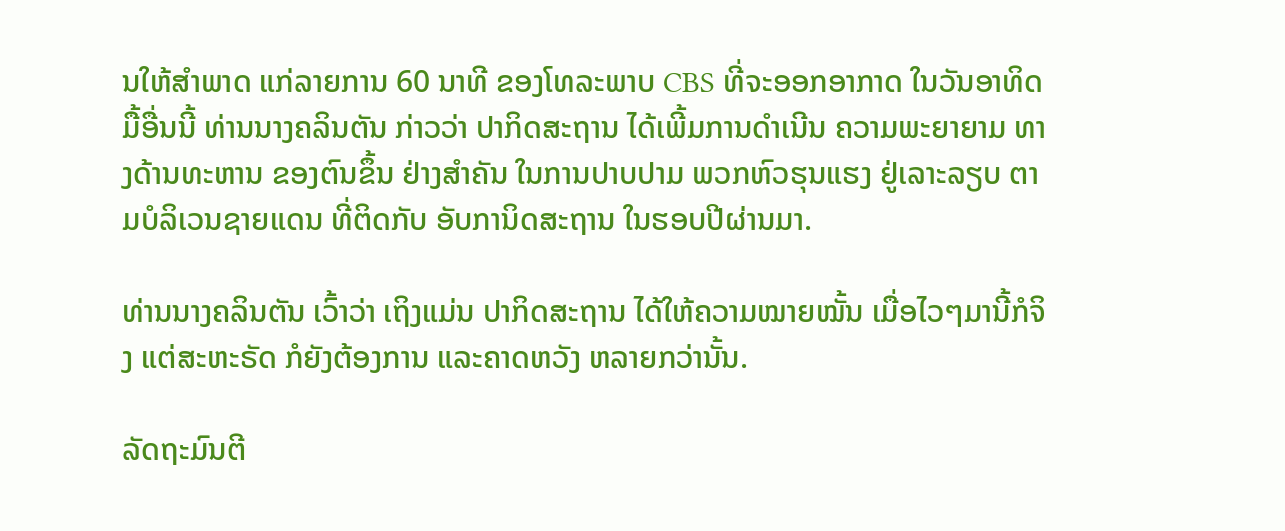ນໃຫ້ສຳພາດ ແກ່ລາຍການ 60 ນາທີ ຂອງໂທລະພາບ CBS ທີ່ຈະອອກອາກາດ ໃນວັນອາທິດ ມື້ອື່ນນີ້ ທ່ານນາງຄລິນຕັນ ກ່າວວ່າ ປາກິດສະຖານ ໄດ້ເພີ້ມການດຳເນີນ ຄວາມພະຍາຍາມ ທາງດ້ານທະຫານ ຂອງຕົນຂຶ້ນ ຢ່າງສຳຄັນ ໃນການປາບປາມ ພວກຫົວຮຸນແຮງ ຢູ່ເລາະລຽບ ຕາມບໍລິເວນຊາຍແດນ ທີ່ຕິດກັບ ອັບການິດສະຖານ ໃນຮອບປີຜ່ານມາ.

ທ່ານນາງຄລິນຕັນ ເວົ້າວ່າ ເຖິງແມ່ນ ປາກິດສະຖານ ໄດ້ໃຫ້ຄວາມໝາຍໝັ້ນ ເມື່ອໄວໆມານີ້ກໍຈິງ ແຕ່ສະຫະຣັດ ກໍຍັງຕ້ອງການ ແລະຄາດຫວັງ ຫລາຍກວ່ານັ້ນ.

ລັດຖະມົນຕີ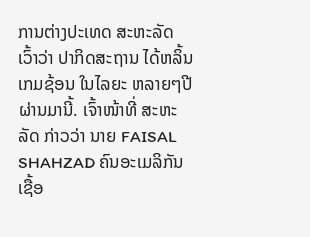ການຕ່າງປະເທດ ສະຫະລັດ ເວົ້າວ່າ ປາກິດສະຖານ ໄດ້ຫລິ້ນເກມຊ້ອນ ໃນໄລຍະ ຫລາຍໆປີ ຜ່ານມານີ້. ເຈົ້າໜ້າທີ່ ສະຫະລັດ ກ່າວວ່າ ນາຍ FAISAL SHAHZAD ຄົນອະເມລິກັນ ເຊື້ອ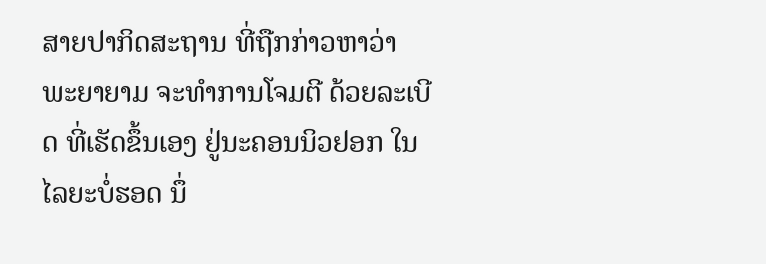ສາຍປາກິດສະຖານ ທີ່ຖືກກ່າວຫາວ່າ ພະຍາຍາມ ຈະທຳການໂຈມຕີ ດ້ວຍລະເບີດ ທີ່ເຮັດຂຶ້ນເອງ ຢູ່ນະຄອນນິວຢອກ ໃນໄລຍະບໍ່ຮອດ ນຶ່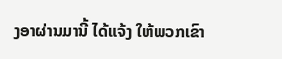ງອາຜ່ານມານີ້ ໄດ້ແຈ້ງ ໃຫ້ພວກເຂົາ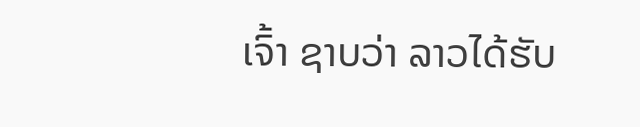ເຈົ້າ ຊາບວ່າ ລາວໄດ້ຮັບ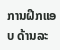ການຝຶກແອບ ດ້ານລະ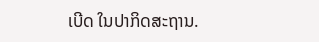ເບີດ ໃນປາກິດສະຖານ.